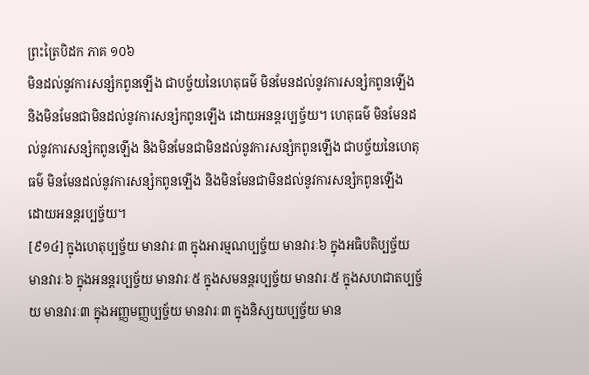ព្រះត្រៃបិដក ភាគ ១០៦
មិនដល់នូវការសន្សំកពូនឡើង ជាបច្ច័យនៃហេតុធម៌ មិនមែនដល់នូវការសន្សំកពូនឡើង និងមិនមែនជាមិនដល់នូវការសន្សំកពូនឡើង ដោយអនន្តរប្បច្ច័យ។ ហេតុធម៌ មិនមែនដល់នូវការសន្សំកពូនឡើង និងមិនមែនជាមិនដល់នូវការសន្សំកពូនឡើង ជាបច្ច័យនៃហេតុធម៌ មិនមែនដល់នូវការសន្សំកពូនឡើង និងមិនមែនជាមិនដល់នូវការសន្សំកពូនឡើង ដោយអនន្តរប្បច្ច័យ។
[៩១៤] ក្នុងហេតុប្បច្ច័យ មានវារៈ៣ ក្នុងអារម្មណប្បច្ច័យ មានវារៈ៦ ក្នុងអធិបតិប្បច្ច័យ មានវារៈ៦ ក្នុងអនន្តរប្បច្ច័យ មានវារៈ៥ ក្នុងសមនន្តរប្បច្ច័យ មានវារៈ៥ ក្នុងសហជាតប្បច្ច័យ មានវារៈ៣ ក្នុងអញ្ញមញ្ញប្បច្ច័យ មានវារៈ៣ ក្នុងនិស្សយប្បច្ច័យ មាន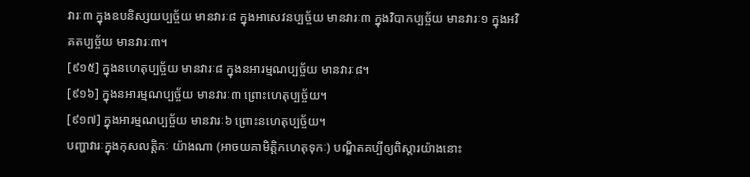វារៈ៣ ក្នុងឧបនិស្សយប្បច្ច័យ មានវារៈ៨ ក្នុងអាសេវនប្បច្ច័យ មានវារៈ៣ ក្នុងវិបាកប្បច្ច័យ មានវារៈ១ ក្នុងអវិគតប្បច្ច័យ មានវារៈ៣។
[៩១៥] ក្នុងនហេតុប្បច្ច័យ មានវារៈ៨ ក្នុងនអារម្មណប្បច្ច័យ មានវារៈ៨។
[៩១៦] ក្នុងនអារម្មណប្បច្ច័យ មានវារៈ៣ ព្រោះហេតុប្បច្ច័យ។
[៩១៧] ក្នុងអារម្មណប្បច្ច័យ មានវារៈ៦ ព្រោះនហេតុប្បច្ច័យ។
បញ្ហាវារៈក្នុងកុសលត្តិកៈ យ៉ាងណា (អាចយគាមិត្តិកហេតុទុកៈ) បណ្ឌិតគប្បីឲ្យពិស្តារយ៉ាងនោះ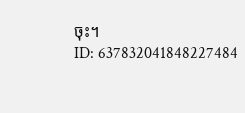ចុះ។
ID: 637832041848227484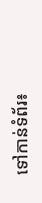ទៅកាន់ទំព័រ៖